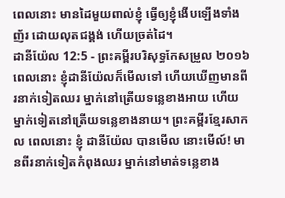ពេលនោះ មានដៃមួយពាល់ខ្ញុំ ធ្វើឲ្យខ្ញុំងើបឡើងទាំងញ័រ ដោយលុតជង្គង់ ហើយច្រត់ដៃ។
ដានីយ៉ែល 12:5 - ព្រះគម្ពីរបរិសុទ្ធកែសម្រួល ២០១៦ ពេលនោះ ខ្ញុំដានីយ៉ែលក៏មើលទៅ ហើយឃើញមានពីរនាក់ទៀតឈរ ម្នាក់នៅត្រើយទន្លេខាងអាយ ហើយម្នាក់ទៀតនៅត្រើយទន្លេខាងនាយ។ ព្រះគម្ពីរខ្មែរសាកល ពេលនោះ ខ្ញុំ ដានីយ៉ែល បានមើល នោះមើល៍! មានពីរនាក់ទៀតកំពុងឈរ ម្នាក់នៅមាត់ទន្លេខាង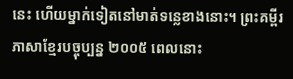នេះ ហើយម្នាក់ទៀតនៅមាត់ទន្លេខាងនោះ។ ព្រះគម្ពីរភាសាខ្មែរបច្ចុប្បន្ន ២០០៥ ពេលនោះ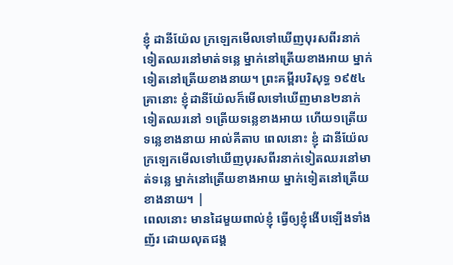ខ្ញុំ ដានីយ៉ែល ក្រឡេកមើលទៅឃើញបុរសពីរនាក់ទៀតឈរនៅមាត់ទន្លេ ម្នាក់នៅត្រើយខាងអាយ ម្នាក់ទៀតនៅត្រើយខាងនាយ។ ព្រះគម្ពីរបរិសុទ្ធ ១៩៥៤ គ្រានោះ ខ្ញុំដានីយ៉ែលក៏មើលទៅឃើញមាន២នាក់ទៀតឈរនៅ ១ត្រើយទន្លេខាងអាយ ហើយ១ត្រើយទន្លេខាងនាយ អាល់គីតាប ពេលនោះ ខ្ញុំ ដានីយ៉ែល ក្រឡេកមើលទៅឃើញបុរសពីរនាក់ទៀតឈរនៅមាត់ទន្លេ ម្នាក់នៅត្រើយខាងអាយ ម្នាក់ទៀតនៅត្រើយខាងនាយ។ |
ពេលនោះ មានដៃមួយពាល់ខ្ញុំ ធ្វើឲ្យខ្ញុំងើបឡើងទាំងញ័រ ដោយលុតជង្គ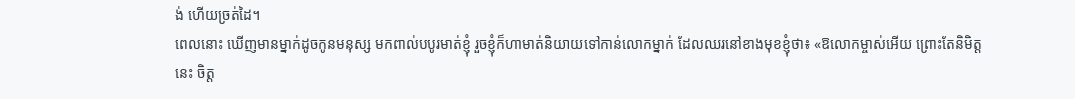ង់ ហើយច្រត់ដៃ។
ពេលនោះ ឃើញមានម្នាក់ដូចកូនមនុស្ស មកពាល់បបូរមាត់ខ្ញុំ រួចខ្ញុំក៏ហាមាត់និយាយទៅកាន់លោកម្នាក់ ដែលឈរនៅខាងមុខខ្ញុំថា៖ «ឱលោកម្ចាស់អើយ ព្រោះតែនិមិត្តនេះ ចិត្ត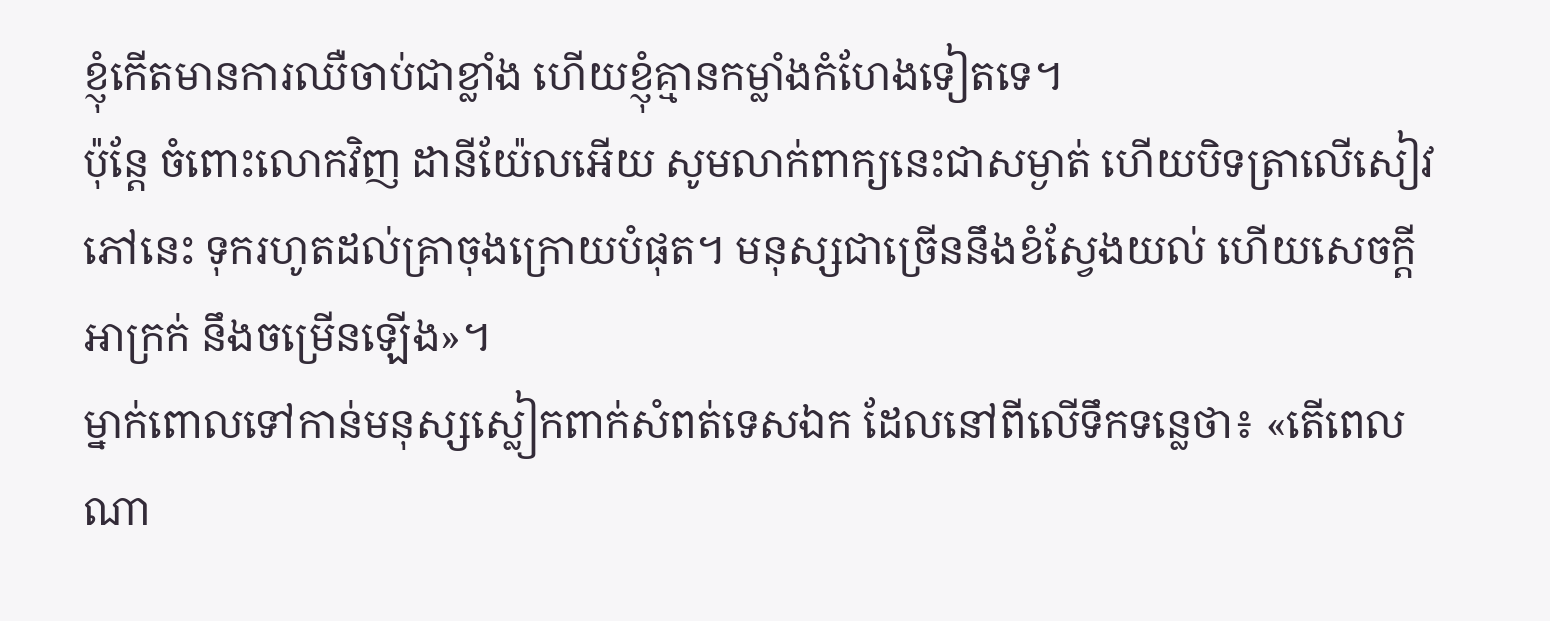ខ្ញុំកើតមានការឈឺចាប់ជាខ្លាំង ហើយខ្ញុំគ្មានកម្លាំងកំហែងទៀតទេ។
ប៉ុន្ដែ ចំពោះលោកវិញ ដានីយ៉ែលអើយ សូមលាក់ពាក្យនេះជាសម្ងាត់ ហើយបិទត្រាលើសៀវភៅនេះ ទុករហូតដល់គ្រាចុងក្រោយបំផុត។ មនុស្សជាច្រើននឹងខំស្វែងយល់ ហើយសេចក្ដីអាក្រក់ នឹងចម្រើនឡើង»។
ម្នាក់ពោលទៅកាន់មនុស្សស្លៀកពាក់សំពត់ទេសឯក ដែលនៅពីលើទឹកទន្លេថា៖ «តើពេលណា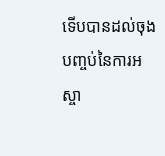ទើបបានដល់ចុងបញ្ចប់នៃការអស្ចា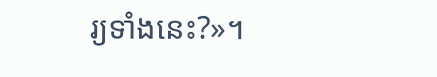រ្យទាំងនេះ?»។